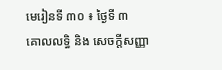មេរៀនទី ៣០ ៖ ថ្ងៃទី ៣
គោលលទ្ធិ និង សេចក្តីសញ្ញា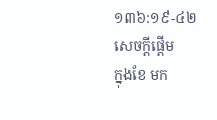១៣៦:១៩-៤២
សេចក្ដីផ្ដើម
ក្នុងខែ មក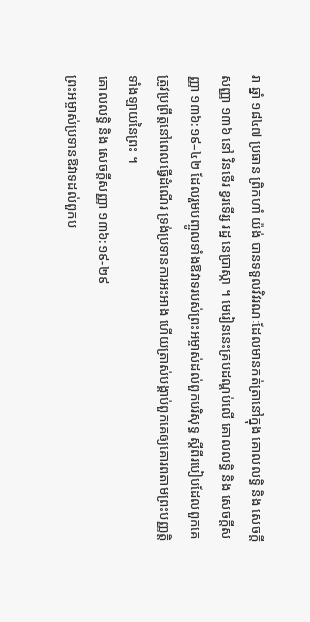រា ឆ្នាំ ១៨៤៧ ប្រធាន ព្រិកហាំ យ៉ង់ បានទទួលវិវរណៈដែលមានកត់ត្រានៅក្នុង គោលលទ្ធិ និង សេចក្ដីសញ្ញា ១៣៦ នៅ វិនទើរ ខ្វរទើរ្ស រដ្ឋ នេប្រាស្កា ។ មេរៀននេះគ្របដណ្ដប់លើ គោលលទ្ធិ និង សេចក្តីសញ្ញា ១៣៦:១៩–៤២ ដែលរួមបញ្ចូលទាំងឱវាទរបស់ព្រះអម្ចាស់ដល់ពួកបរិសុទ្ធ ស្ដីពីរបៀបដែលពួកគេត្រូវប្រព្រឹត្តនៅពេលធ្វើដំណើរ ទ្រង់ប្រទានការអះអាង ហើយត្រាស់បង្គាប់ពួកគេឲ្យគោរពតាមព្រះបញ្ញត្តិទាំងឡាយនៃព្រះ ។
គោលលទ្ធិ និង សេចក្តីសញ្ញា ១៣៦:១៩-២៩
ព្រះអម្ចាស់ប្រទានឱវាទដល់ពួកប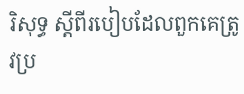រិសុទ្ធ ស្ដីពីរបៀបដែលពួកគេត្រូវប្រ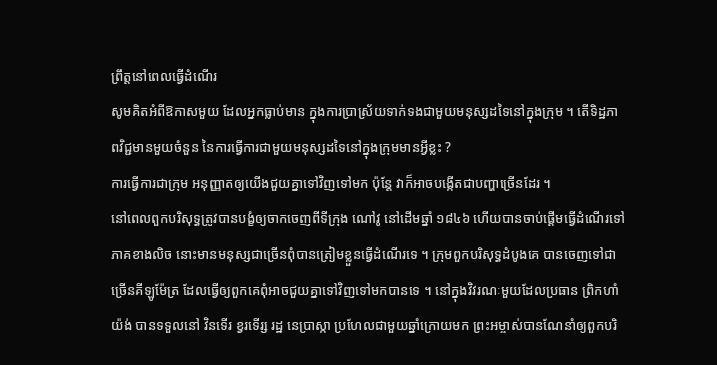ព្រឹត្តនៅពេលធ្វើដំណើរ
សូមគិតអំពីឱកាសមួយ ដែលអ្នកធ្លាប់មាន ក្នុងការប្រាស្រ័យទាក់ទងជាមួយមនុស្សដទៃនៅក្នុងក្រុម ។ តើទិដ្ឋភាពវិជ្ជមានមួយចំនួន នៃការធ្វើការជាមួយមនុស្សដទៃនៅក្នុងក្រុមមានអ្វីខ្លះ ?
ការធ្វើការជាក្រុម អនុញ្ញាតឲ្យយើងជួយគ្នាទៅវិញទៅមក ប៉ុន្តែ វាក៏អាចបង្កើតជាបញ្ហាច្រើនដែរ ។
នៅពេលពួកបរិសុទ្ធត្រូវបានបង្ខំឲ្យចាកចេញពីទីក្រុង ណៅវូ នៅដើមឆ្នាំ ១៨៤៦ ហើយបានចាប់ផ្ដើមធ្វើដំណើរទៅភាគខាងលិច នោះមានមនុស្សជាច្រើនពុំបានត្រៀមខ្លួនធ្វើដំណើរទេ ។ ក្រុមពួកបរិសុទ្ធដំបូងគេ បានចេញទៅជាច្រើនគីឡូម៉ែត្រ ដែលធ្វើឲ្យពួកគេពុំអាចជួយគ្នាទៅវិញទៅមកបានទេ ។ នៅក្នុងវិវរណៈមួយដែលប្រធាន ព្រិកហាំ យ៉ង់ បានទទួលនៅ វិនទើរ ខ្វរទើរ្ស រដ្ឋ នេប្រាស្កា ប្រហែលជាមួយឆ្នាំក្រោយមក ព្រះអម្ចាស់បានណែនាំឲ្យពួកបរិ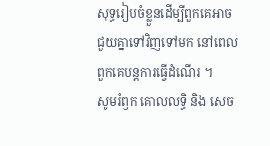សុទ្ធរៀបចំខ្លួនដើម្បីពួកគេអាចជួយគ្នាទៅវិញទៅមក នៅពេលពួកគេបន្ដការធ្វើដំណើរ ។
សូមរំឭក គោលលទ្ធិ និង សេច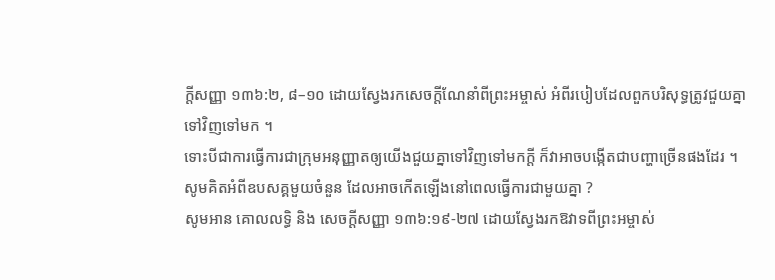ក្តីសញ្ញា ១៣៦:២, ៨–១០ ដោយស្វែងរកសេចក្ដីណែនាំពីព្រះអម្ចាស់ អំពីរបៀបដែលពួកបរិសុទ្ធត្រូវជួយគ្នាទៅវិញទៅមក ។
ទោះបីជាការធ្វើការជាក្រុមអនុញ្ញាតឲ្យយើងជួយគ្នាទៅវិញទៅមកក្ដី ក៏វាអាចបង្កើតជាបញ្ហាច្រើនផងដែរ ។ សូមគិតអំពីឧបសគ្គមួយចំនួន ដែលអាចកើតឡើងនៅពេលធ្វើការជាមួយគ្នា ?
សូមអាន គោលលទ្ធិ និង សេចក្ដីសញ្ញា ១៣៦:១៩-២៧ ដោយស្វែងរកឱវាទពីព្រះអម្ចាស់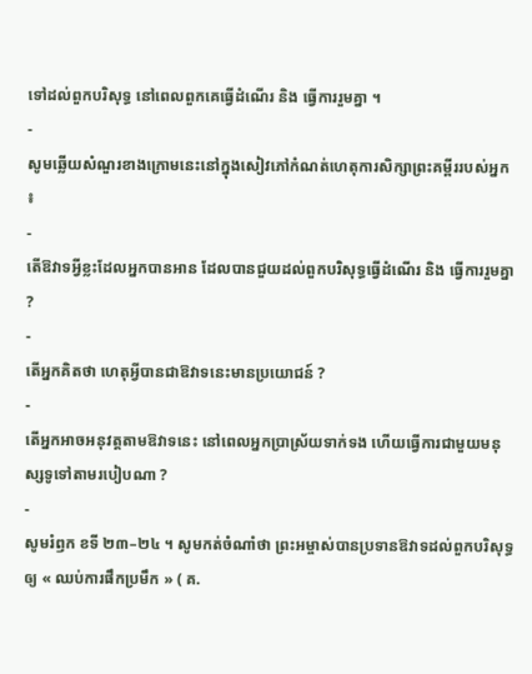ទៅដល់ពួកបរិសុទ្ធ នៅពេលពួកគេធ្វើដំណើរ និង ធ្វើការរួមគ្នា ។
-
សូមឆ្លើយសំណួរខាងក្រោមនេះនៅក្នុងសៀវភៅកំណត់ហេតុការសិក្សាព្រះគម្ពីររបស់អ្នក ៖
-
តើឱវាទអ្វីខ្លះដែលអ្នកបានអាន ដែលបានជួយដល់ពួកបរិសុទ្ធធ្វើដំណើរ និង ធ្វើការរួមគ្នា ?
-
តើអ្នកគិតថា ហេតុអ្វីបានជាឱវាទនេះមានប្រយោជន៍ ?
-
តើអ្នកអាចអនុវត្តតាមឱវាទនេះ នៅពេលអ្នកប្រាស្រ័យទាក់ទង ហើយធ្វើការជាមួយមនុស្សទូទៅតាមរបៀបណា ?
-
សូមរំឭក ខទី ២៣–២៤ ។ សូមកត់ចំណាំថា ព្រះអម្ចាស់បានប្រទានឱវាទដល់ពួកបរិសុទ្ធឲ្យ « ឈប់ការផឹកប្រមឹក » ( គ.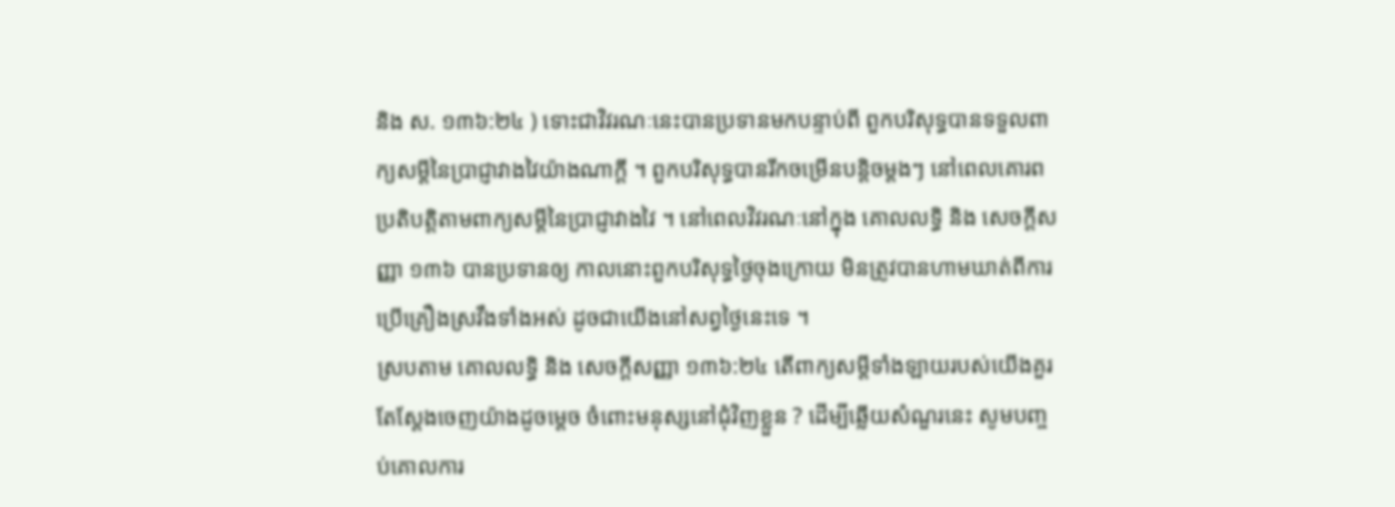និង ស. ១៣៦:២៤ ) ទោះជាវិវរណៈនេះបានប្រទានមកបន្ទាប់ពី ពួកបរិសុទ្ធបានទទួលពាក្យសម្ដីនៃប្រាជ្ញាវាងវៃយ៉ាងណាក្ដី ។ ពួកបរិសុទ្ធបានរីកចម្រើនបន្ដិចម្ដងៗ នៅពេលគោរពប្រតិបត្តិតាមពាក្យសម្ដីនៃប្រាជ្ញាវាងវៃ ។ នៅពេលវិវរណៈនៅក្នុង គោលលទ្ធិ និង សេចក្ដីសញ្ញា ១៣៦ បានប្រទានឲ្យ កាលនោះពួកបរិសុទ្ធថ្ងៃចុងក្រោយ មិនត្រូវបានហាមឃាត់ពីការប្រើគ្រឿងស្រវឹងទាំងអស់ ដូចជាយើងនៅសព្វថ្ងៃនេះទេ ។
ស្របតាម គោលលទ្ធិ និង សេចក្តីសញ្ញា ១៣៦:២៤ តើពាក្យសម្ដីទាំងឡាយរបស់យើងគួរតែស្ដែងចេញយ៉ាងដូចម្ដេច ចំពោះមនុស្សនៅជុំវិញខ្លួន ? ដើម្បីឆ្លើយសំណួរនេះ សូមបញ្ចប់គោលការ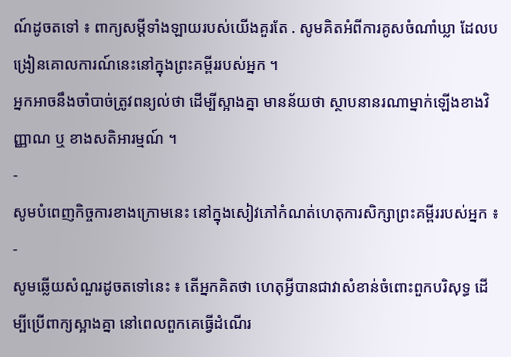ណ៍ដូចតទៅ ៖ ពាក្យសម្ដីទាំងឡាយរបស់យើងគួរតែ . សូមគិតអំពីការគូសចំណាំឃ្លា ដែលបង្រៀនគោលការណ៍នេះនៅក្នុងព្រះគម្ពីររបស់អ្នក ។
អ្នកអាចនឹងចាំបាច់ត្រូវពន្យល់ថា ដើម្បីស្អាងគ្នា មានន័យថា ស្ថាបនានរណាម្នាក់ឡើងខាងវិញ្ញាណ ឬ ខាងសតិអារម្មណ៍ ។
-
សូមបំពេញកិច្ចការខាងក្រោមនេះ នៅក្នុងសៀវភៅកំណត់ហេតុការសិក្សាព្រះគម្ពីររបស់អ្នក ៖
-
សូមឆ្លើយសំណួរដូចតទៅនេះ ៖ តើអ្នកគិតថា ហេតុអ្វីបានជាវាសំខាន់ចំពោះពួកបរិសុទ្ធ ដើម្បីប្រើពាក្យស្អាងគ្នា នៅពេលពួកគេធ្វើដំណើរ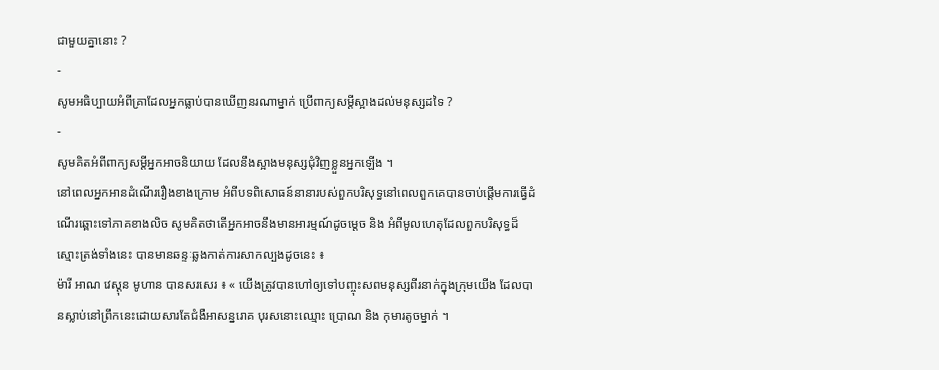ជាមួយគ្នានោះ ?
-
សូមអធិប្បាយអំពីគ្រាដែលអ្នកធ្លាប់បានឃើញនរណាម្នាក់ ប្រើពាក្យសម្ដីស្អាងដល់មនុស្សដទៃ ?
-
សូមគិតអំពីពាក្យសម្ដីអ្នកអាចនិយាយ ដែលនឹងស្អាងមនុស្សជុំវិញខ្លួនអ្នកឡើង ។
នៅពេលអ្នកអានដំណើររឿងខាងក្រោម អំពីបទពិសោធន៍នានារបស់ពួកបរិសុទ្ធនៅពេលពួកគេបានចាប់ផ្ដើមការធ្វើដំណើរឆ្ពោះទៅភាគខាងលិច សូមគិតថាតើអ្នកអាចនឹងមានអារម្មណ៍ដូចម្ដេច និង អំពីមូលហេតុដែលពួកបរិសុទ្ធដ៏ស្មោះត្រង់ទាំងនេះ បានមានឆន្ទៈឆ្លងកាត់ការសាកល្បងដូចនេះ ៖
ម៉ារី អាណ វេស្ដុន មូហាន បានសរសេរ ៖ « យើងត្រូវបានហៅឲ្យទៅបញ្ចុះសពមនុស្សពីរនាក់ក្នុងក្រុមយើង ដែលបានស្លាប់នៅព្រឹកនេះដោយសារតែជំងឺអាសន្នរោគ បុរសនោះឈ្មោះ ប្រោណ និង កុមារតូចម្នាក់ ។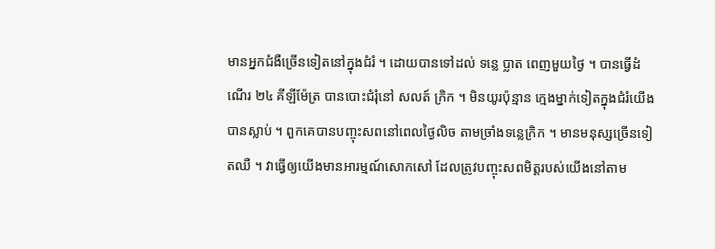មានអ្នកជំងឺច្រើនទៀតនៅក្នុងជំរំ ។ ដោយបានទៅដល់ ទន្លេ ប្លាត ពេញមួយថ្ងៃ ។ បានធ្វើដំណើរ ២៤ គីឡីម៉ែត្រ បានបោះជំរុំនៅ សលត៍ ក្រិក ។ មិនយូរប៉ុន្មាន ក្មេងម្នាក់ទៀតក្នុងជំរំយើងបានស្លាប់ ។ ពួកគេបានបញ្ចុះសពនៅពេលថ្ងៃលិច តាមច្រាំងទន្លេក្រិក ។ មានមនុស្សច្រើនទៀតឈឺ ។ វាធ្វើឲ្យយើងមានអារម្មណ៍សោកសៅ ដែលត្រូវបញ្ចុះសពមិត្តរបស់យើងនៅតាម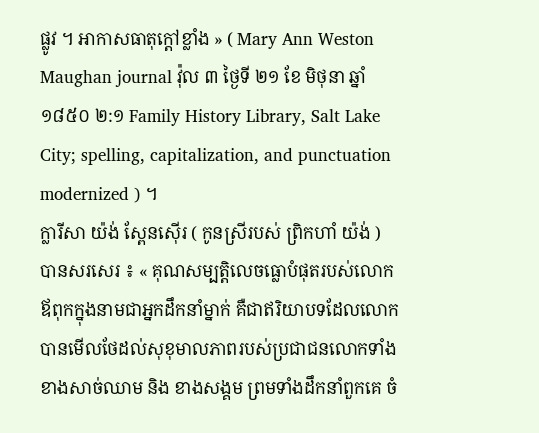ផ្លូវ ។ អាកាសធាតុក្ដៅខ្លាំង » ( Mary Ann Weston Maughan journal វ៉ុល ៣ ថ្ងៃទី ២១ ខែ មិថុនា ឆ្នាំ ១៨៥០ ២:១ Family History Library, Salt Lake City; spelling, capitalization, and punctuation modernized ) ។
ក្លារីសា យ៉ង់ ស្ពែនស៊ើរ ( កូនស្រីរបស់ ព្រិកហាំ យ៉ង់ ) បានសរសេរ ៖ « គុណសម្បត្តិលេចធ្លោបំផុតរបស់លោកឪពុកក្នុងនាមជាអ្នកដឹកនាំម្នាក់ គឺជាឥរិយាបទដែលលោកបានមើលថែដល់សុខុមាលភាពរបស់ប្រជាជនលោកទាំងខាងសាច់ឈាម និង ខាងសង្គម ព្រមទាំងដឹកនាំពួកគេ ចំ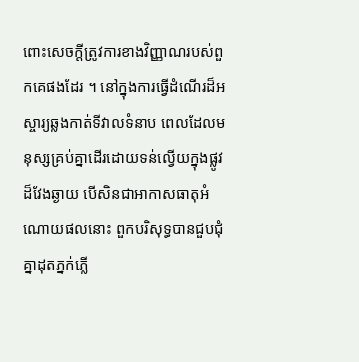ពោះសេចក្ដីត្រូវការខាងវិញ្ញាណរបស់ពួកគេផងដែរ ។ នៅក្នុងការធ្វើដំណើរដ៏អស្ចារ្យឆ្លងកាត់ទីវាលទំនាប ពេលដែលមនុស្សគ្រប់គ្នាដើរដោយទន់ល្វើយក្នុងផ្លូវដ៏វែងឆ្ងាយ បើសិនជាអាកាសធាតុអំណោយផលនោះ ពួកបរិសុទ្ធបានជួបជុំគ្នាដុតភ្នក់ភ្លើ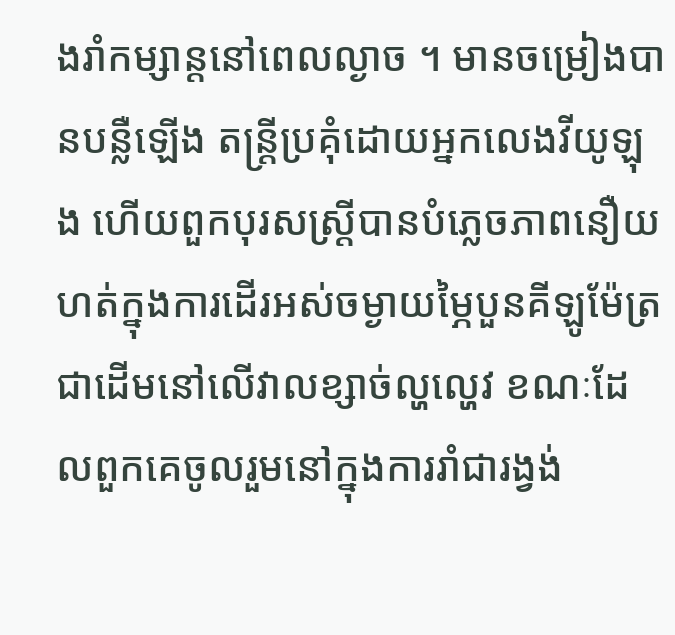ងរាំកម្សាន្តនៅពេលល្ងាច ។ មានចម្រៀងបានបន្លឺឡើង តន្ត្រីប្រគុំដោយអ្នកលេងវីយូឡុង ហើយពួកបុរសស្ត្រីបានបំភ្លេចភាពនឿយហត់ក្នុងការដើរអស់ចម្ងាយម្ភៃបួនគីឡូម៉ែត្រជាដើមនៅលើវាលខ្សាច់ល្ហល្ហេវ ខណៈដែលពួកគេចូលរួមនៅក្នុងការរាំជារង្វង់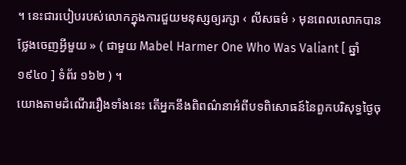។ នេះជារបៀបរបស់លោកក្នុងការជួយមនុស្សឲ្យរក្សា ‹ លីសធម៌ › មុនពេលលោកបានថ្លែងចេញអ្វីមួយ » ( ជាមួយ Mabel Harmer One Who Was Valiant [ ឆ្នាំ ១៩៤០ ] ទំព័រ ១៦២ ) ។
យោងតាមដំណើររឿងទាំងនេះ តើអ្នកនឹងពិពណ៌នាអំពីបទពិសោធន៍នៃពួកបរិសុទ្ធថ្ងៃចុ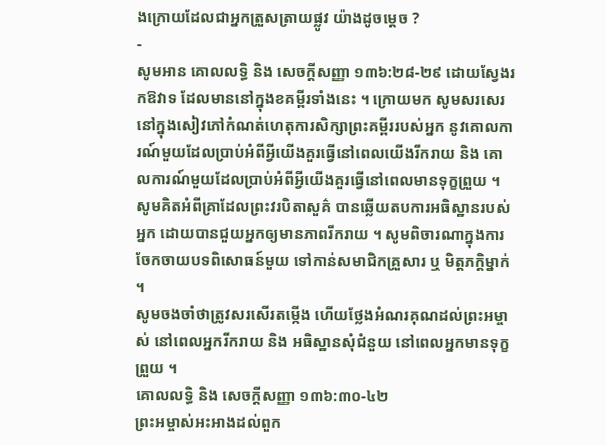ងក្រោយដែលជាអ្នកត្រួសត្រាយផ្លូវ យ៉ាងដូចម្ដេច ?
-
សូមអាន គោលលទ្ធិ និង សេចក្តីសញ្ញា ១៣៦:២៨-២៩ ដោយស្វែងរកឱវាទ ដែលមាននៅក្នុងខគម្ពីរទាំងនេះ ។ ក្រោយមក សូមសរសេរនៅក្នុងសៀវភៅកំណត់ហេតុការសិក្សាព្រះគម្ពីររបស់អ្នក នូវគោលការណ៍មួយដែលប្រាប់អំពីអ្វីយើងគួរធ្វើនៅពេលយើងរីករាយ និង គោលការណ៍មួយដែលប្រាប់អំពីអ្វីយើងគួរធ្វើនៅពេលមានទុក្ខព្រួយ ។
សូមគិតអំពីគ្រាដែលព្រះវរបិតាសួគ៌ បានឆ្លើយតបការអធិស្ឋានរបស់អ្នក ដោយបានជួយអ្នកឲ្យមានភាពរីករាយ ។ សូមពិចារណាក្នុងការចែកចាយបទពិសោធន៍មួយ ទៅកាន់សមាជិកគ្រួសារ ឬ មិត្តភក្ដិម្នាក់ ។
សូមចងចាំថាត្រូវសរសើរតម្កើង ហើយថ្លែងអំណរគុណដល់ព្រះអម្ចាស់ នៅពេលអ្នករីករាយ និង អធិស្ឋានសុំជំនួយ នៅពេលអ្នកមានទុក្ខព្រួយ ។
គោលលទ្ធិ និង សេចក្តីសញ្ញា ១៣៦:៣០-៤២
ព្រះអម្ចាស់អះអាងដល់ពួក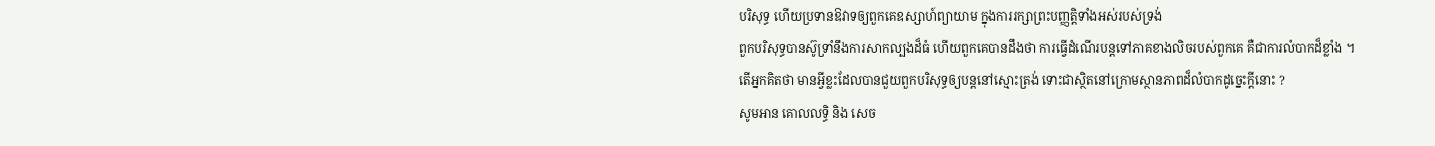បរិសុទ្ធ ហើយប្រទានឱវាទឲ្យពួកគេឧស្សាហ៍ព្យាយាម ក្នុងការរក្សាព្រះបញ្ញត្តិទាំងអស់របស់ទ្រង់
ពួកបរិសុទ្ធបានស៊ូទ្រាំនឹងការសាកល្បងដ៏ធំ ហើយពួកគេបានដឹងថា ការធ្វើដំណើរបន្ដទៅភាគខាងលិចរបស់ពួកគេ គឺជាការលំបាកដ៏ខ្លាំង ។
តើអ្នកគិតថា មានអ្វីខ្លះដែលបានជួយពួកបរិសុទ្ធឲ្យបន្ដនៅស្មោះត្រង់ ទោះជាស្ថិតនៅក្រោមស្ថានភាពដ៏លំបាកដូច្នេះក្ដីនោះ ?
សូមអាន គោលលទ្ធិ និង សេច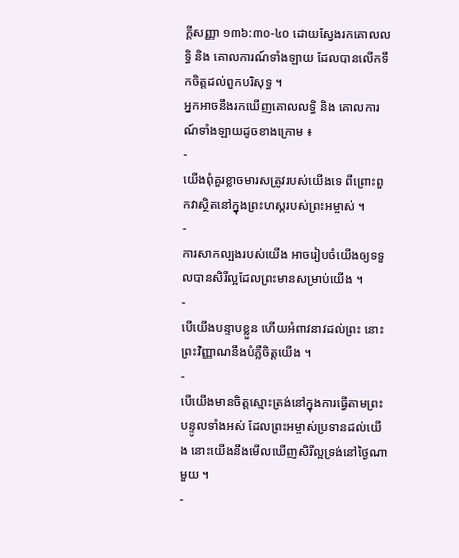ក្តីសញ្ញា ១៣៦:៣០-៤០ ដោយស្វែងរកគោលលទ្ធិ និង គោលការណ៍ទាំងឡាយ ដែលបានលើកទឹកចិត្តដល់ពួកបរិសុទ្ធ ។
អ្នកអាចនឹងរកឃើញគោលលទ្ធិ និង គោលការណ៍ទាំងឡាយដូចខាងក្រោម ៖
-
យើងពុំគួរខ្លាចមារសត្រូវរបស់យើងទេ ពីព្រោះពួកវាស្ថិតនៅក្នុងព្រះហស្តរបស់ព្រះអម្ចាស់ ។
-
ការសាកល្បងរបស់យើង អាចរៀបចំយើងឲ្យទទួលបានសិរីល្អដែលព្រះមានសម្រាប់យើង ។
-
បើយើងបន្ទាបខ្លួន ហើយអំពាវនាវដល់ព្រះ នោះព្រះវិញ្ញាណនឹងបំភ្លឺចិត្តយើង ។
-
បើយើងមានចិត្តស្មោះត្រង់នៅក្នុងការធ្វើតាមព្រះបន្ទូលទាំងអស់ ដែលព្រះអម្ចាស់ប្រទានដល់យើង នោះយើងនឹងមើលឃើញសិរីល្អទ្រង់នៅថ្ងៃណាមួយ ។
-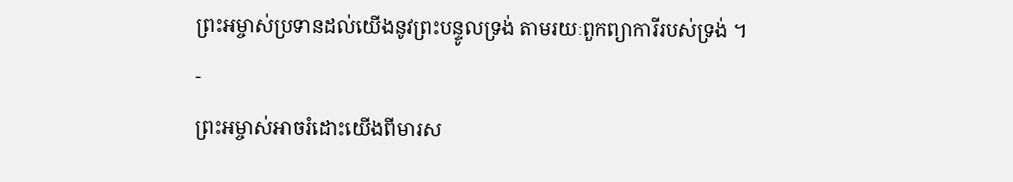ព្រះអម្ចាស់ប្រទានដល់យើងនូវព្រះបន្ទូលទ្រង់ តាមរយៈពួកព្យាការីរបស់ទ្រង់ ។
-
ព្រះអម្ចាស់អាចរំដោះយើងពីមារស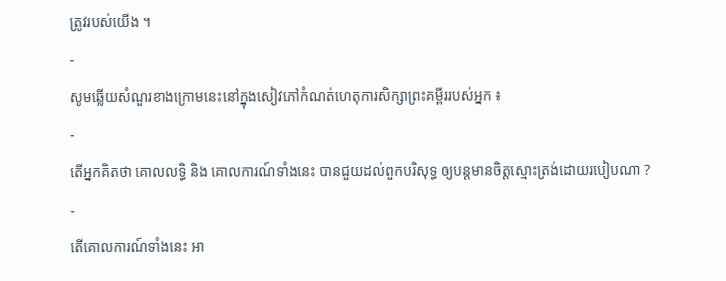ត្រូវរបស់យើង ។
-
សូមឆ្លើយសំណួរខាងក្រោមនេះនៅក្នុងសៀវភៅកំណត់ហេតុការសិក្សាព្រះគម្ពីររបស់អ្នក ៖
-
តើអ្នកគិតថា គោលលទ្ធិ និង គោលការណ៍ទាំងនេះ បានជួយដល់ពួកបរិសុទ្ធ ឲ្យបន្ដមានចិត្តស្មោះត្រង់ដោយរបៀបណា ?
-
តើគោលការណ៍ទាំងនេះ អា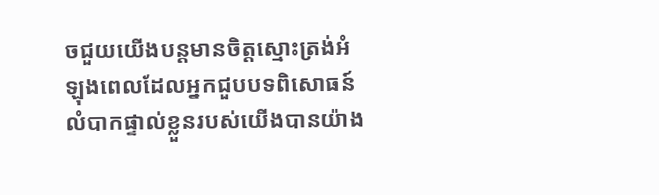ចជួយយើងបន្ដមានចិត្តស្មោះត្រង់អំឡុងពេលដែលអ្នកជួបបទពិសោធន៍លំបាកផ្ទាល់ខ្លួនរបស់យើងបានយ៉ាង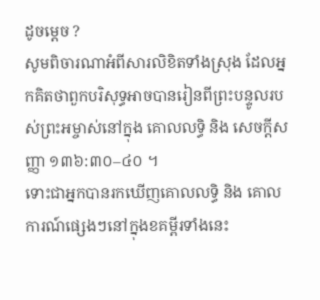ដូចម្ដេច ?
សូមពិចារណាអំពីសារលិខិតទាំងស្រុង ដែលអ្នកគិតថាពួកបរិសុទ្ធអាចបានរៀនពីព្រះបន្ទូលរបស់ព្រះអម្ចាស់នៅក្នុង គោលលទ្ធិ និង សេចក្តីសញ្ញា ១៣៦:៣០–៤០ ។
ទោះជាអ្នកបានរកឃើញគោលលទ្ធិ និង គោលការណ៍ផ្សេងៗនៅក្នុងខគម្ពីរទាំងនេះ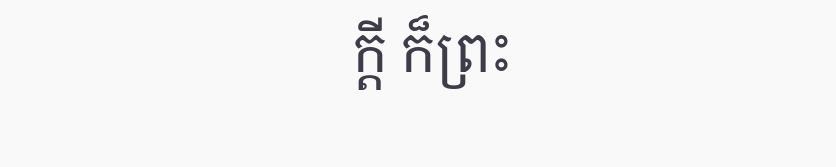ក្ដី ក៏ព្រះ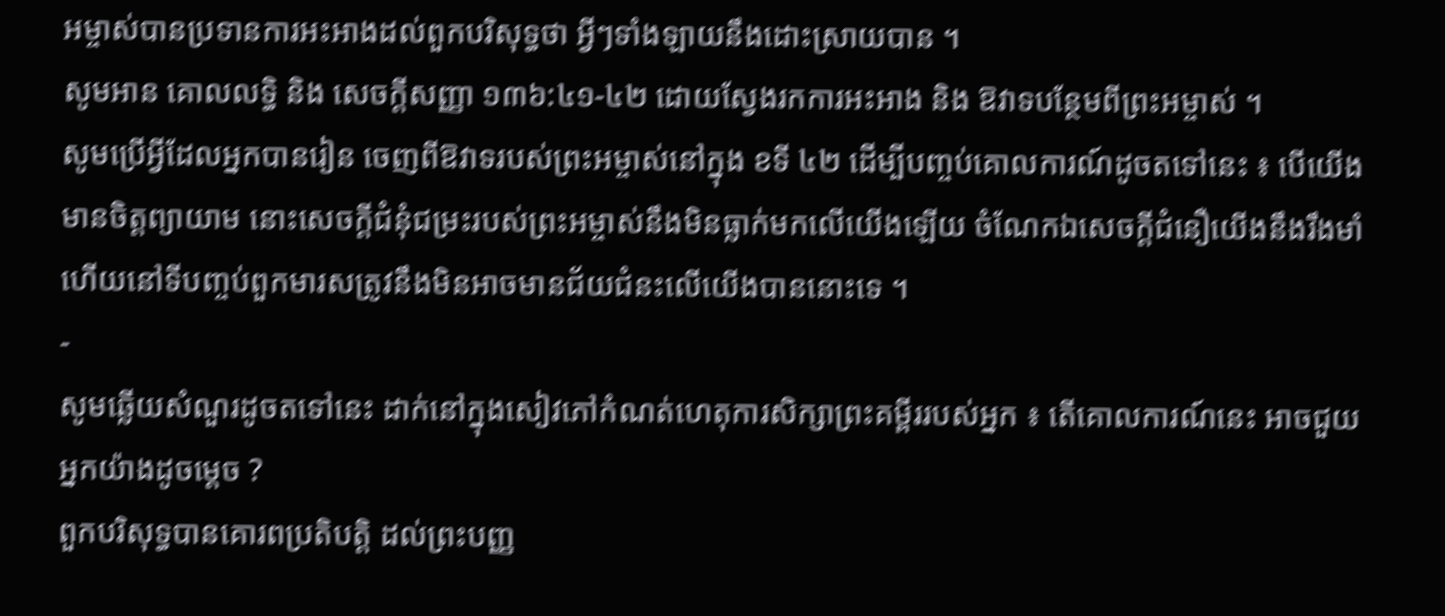អម្ចាស់បានប្រទានការអះអាងដល់ពួកបរិសុទ្ធថា អ្វីៗទាំងឡាយនឹងដោះស្រាយបាន ។
សូមអាន គោលលទ្ធិ និង សេចក្តីសញ្ញា ១៣៦:៤១-៤២ ដោយស្វែងរកការអះអាង និង ឱវាទបន្ថែមពីព្រះអម្ចាស់ ។
សូមប្រើអ្វីដែលអ្នកបានរៀន ចេញពីឱវាទរបស់ព្រះអម្ចាស់នៅក្នុង ខទី ៤២ ដើម្បីបញ្ចប់គោលការណ៍ដូចតទៅនេះ ៖ បើយើងមានចិត្តព្យាយាម នោះសេចក្ដីជំនុំជម្រះរបស់ព្រះអម្ចាស់នឹងមិនធ្លាក់មកលើយើងឡើយ ចំណែកឯសេចក្ដីជំនឿយើងនឹងរឹងមាំ ហើយនៅទីបញ្ចប់ពួកមារសត្រូវនឹងមិនអាចមានជ័យជំនះលើយើងបាននោះទេ ។
-
សូមឆ្លើយសំណួរដូចតទៅនេះ ដាក់នៅក្នុងសៀវភៅកំណត់ហេតុការសិក្សាព្រះគម្ពីររបស់អ្នក ៖ តើគោលការណ៍នេះ អាចជួយអ្នកយ៉ាងដូចម្ដេច ?
ពួកបរិសុទ្ធបានគោរពប្រតិបត្តិ ដល់ព្រះបញ្ញ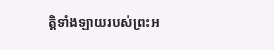ត្តិទាំងឡាយរបស់ព្រះអ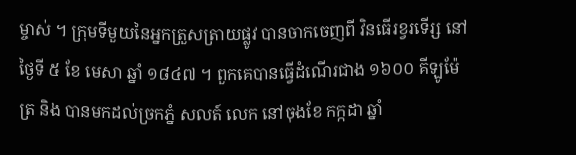ម្ចាស់ ។ ក្រុមទីមួយនៃអ្នកត្រួសត្រាយផ្លូវ បានចាកចេញពី វិនធើរខ្វរទើរ្ស នៅថ្ងៃទី ៥ ខែ មេសា ឆ្នាំ ១៨៤៧ ។ ពួកគេបានធ្វើដំណើរជាង ១៦០០ គីឡូម៉ែត្រ និង បានមកដល់ច្រកភ្នំ សលត៍ លេក នៅចុងខែ កក្កដា ឆ្នាំ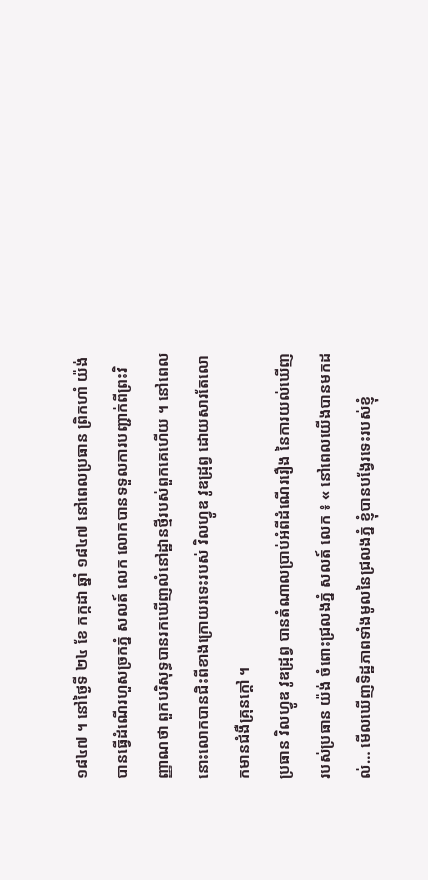១៨៤៧ ។ នៅថ្ងៃទី ២៤ ខែ កក្កដា ឆ្នាំ ១៨៤៧ នៅពេលប្រធាន ព្រិកហាំ យ៉ង់ បានធ្វើដំណើរហួសច្រកភ្នំ សលត៍ លេក លោកបានទទួលការបញ្ជាក់ពីព្រះវិញ្ញាណថា ពួកបរិសុទ្ធបានរកឃើញលំនៅដ្ឋានថ្មីរបស់ពួកគេហើយ ។ នៅពេលនោះលោកបានជិះពីខាងក្រោយរទេះរបស់ វិលហ្វូឌ វូឌដ្រុព្វ ដោយសារតែលោកមានជំងឺគ្រុនក្ដៅ ។
ប្រធាន វិលហ្វូឌ វូឌដ្រុព្វ បានតំណាលប្រាប់អំពីដំណើររឿង នៃការយល់ឃើញរបស់ប្រធាន យ៉ង់ ចំពោះជ្រលងភ្នំ សលត៍ លេក ៖ « នៅពេលយើងបានមកដល់… មើលឃើញទិដ្ឋភាពទាំងមូលនៃជ្រលងភ្នំ ខ្ញុំបានបង្វែរទេះរបស់ខ្ញុំ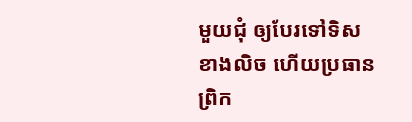មួយជុំ ឲ្យបែរទៅទិសខាងលិច ហើយប្រធាន ព្រិក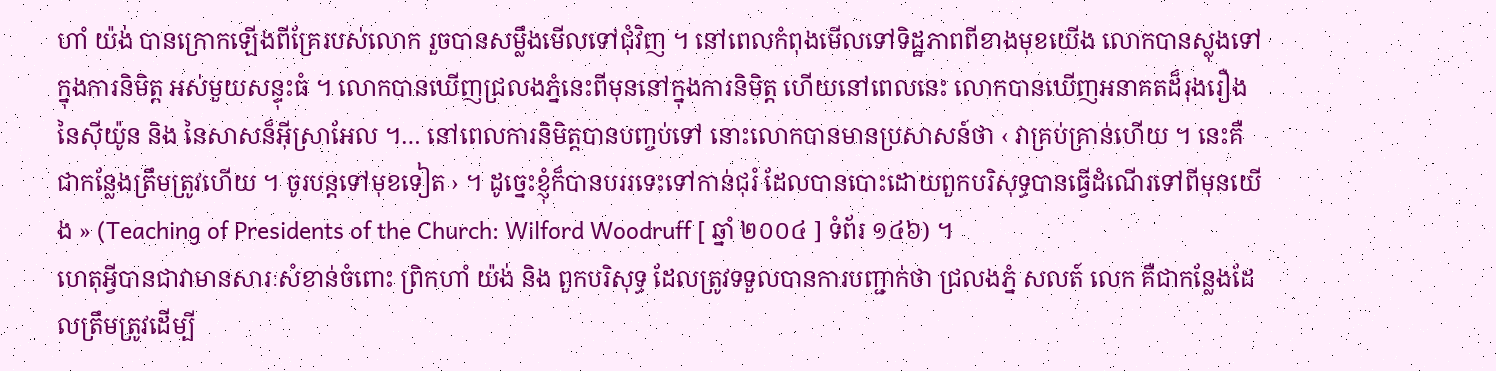ហាំ យ៉ង់ បានក្រោកឡើងពីគ្រែរបស់លោក រួចបានសម្លឹងមើលទៅជុំវិញ ។ នៅពេលកំពុងមើលទៅទិដ្ឋភាពពីខាងមុខយើង លោកបានស្លុងទៅក្នុងការនិមិត្ត អស់មួយសន្ទុះធំ ។ លោកបានឃើញជ្រលងភ្នំនេះពីមុននៅក្នុងការនិមិត្ត ហើយនៅពេលនេះ លោកបានឃើញអនាគតដ៏រុងរឿងនៃស៊ីយ៉ូន និង នៃសាសន៏អ៊ីស្រាអែល ។… នៅពេលការនិមិត្តបានបញ្ចប់ទៅ នោះលោកបានមានប្រសាសន៍ថា ‹ វាគ្រប់គ្រាន់ហើយ ។ នេះគឺជាកន្លែងត្រឹមត្រូវហើយ ។ ចូរបន្ដទៅមុខទៀត › ។ ដូច្នេះខ្ញុំក៏បានបររទេះទៅកាន់ជុរំ ដែលបានបោះដោយពួកបរិសុទ្ធបានធ្វើដំណើរទៅពីមុនយើង » (Teaching of Presidents of the Church: Wilford Woodruff [ ឆ្នាំ ២០០៤ ] ទំព័រ ១៤៦) ។
ហេតុអ្វីបានជាវាមានសារៈសំខាន់ចំពោះ ព្រិកហាំ យ៉ង់ និង ពួកបរិសុទ្ធ ដែលត្រូវទទួលបានការបញ្ជាក់ថា ជ្រលងភ្នំ សលត៍ លេក គឺជាកន្លែងដែលត្រឹមត្រូវដើម្បី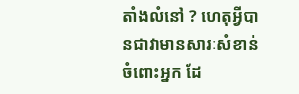តាំងលំនៅ ? ហេតុអ្វីបានជាវាមានសារៈសំខាន់ចំពោះអ្នក ដែ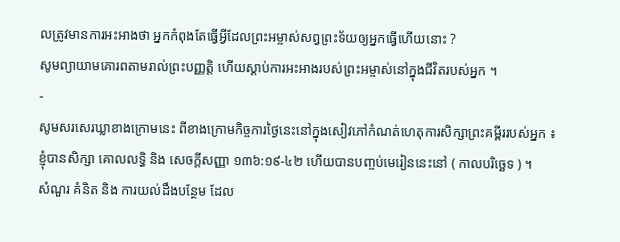លត្រូវមានការអះអាងថា អ្នកកំពុងតែធ្វើអ្វីដែលព្រះអម្ចាស់សព្វព្រះទ័យឲ្យអ្នកធ្វើហើយនោះ ?
សូមព្យាយាមគោរពតាមរាល់ព្រះបញ្ញត្តិ ហើយស្ដាប់ការអះអាងរបស់ព្រះអម្ចាស់នៅក្នុងជីវិតរបស់អ្នក ។
-
សូមសរសេរឃ្លាខាងក្រោមនេះ ពីខាងក្រោមកិច្ចការថ្ងៃនេះនៅក្នុងសៀវភៅកំណត់ហេតុការសិក្សាព្រះគម្ពីររបស់អ្នក ៖
ខ្ញុំបានសិក្សា គោលលទ្ធិ និង សេចក្តីសញ្ញា ១៣៦:១៩-៤២ ហើយបានបញ្ចប់មេរៀននេះនៅ ( កាលបរិច្ឆេទ ) ។
សំណួរ គំនិត និង ការយល់ដឹងបន្ថែម ដែល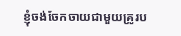ខ្ញុំចង់ចែកចាយជាមួយគ្រូរប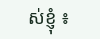ស់ខ្ញុំ ៖